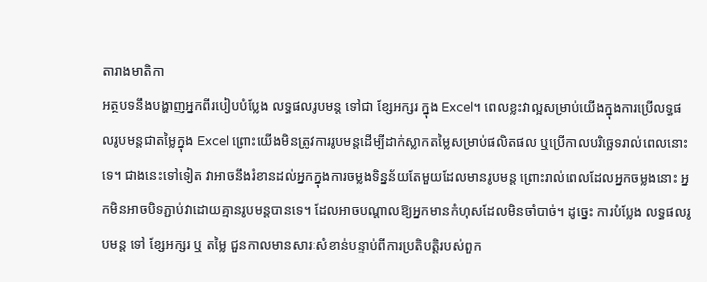តារាងមាតិកា
អត្ថបទនឹងបង្ហាញអ្នកពីរបៀបបំប្លែង លទ្ធផលរូបមន្ត ទៅជា ខ្សែអក្សរ ក្នុង Excel។ ពេលខ្លះវាល្អសម្រាប់យើងក្នុងការប្រើលទ្ធផលរូបមន្តជាតម្លៃក្នុង Excel ព្រោះយើងមិនត្រូវការរូបមន្តដើម្បីដាក់ស្លាកតម្លៃសម្រាប់ផលិតផល ឬប្រើកាលបរិច្ឆេទរាល់ពេលនោះទេ។ ជាងនេះទៅទៀត វាអាចនឹងរំខានដល់អ្នកក្នុងការចម្លងទិន្នន័យតែមួយដែលមានរូបមន្ត ព្រោះរាល់ពេលដែលអ្នកចម្លងនោះ អ្នកមិនអាចបិទភ្ជាប់វាដោយគ្មានរូបមន្តបានទេ។ ដែលអាចបណ្តាលឱ្យអ្នកមានកំហុសដែលមិនចាំបាច់។ ដូច្នេះ ការបំប្លែង លទ្ធផលរូបមន្ត ទៅ ខ្សែអក្សរ ឬ តម្លៃ ជួនកាលមានសារៈសំខាន់បន្ទាប់ពីការប្រតិបត្តិរបស់ពួក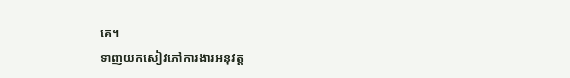គេ។
ទាញយកសៀវភៅការងារអនុវត្ត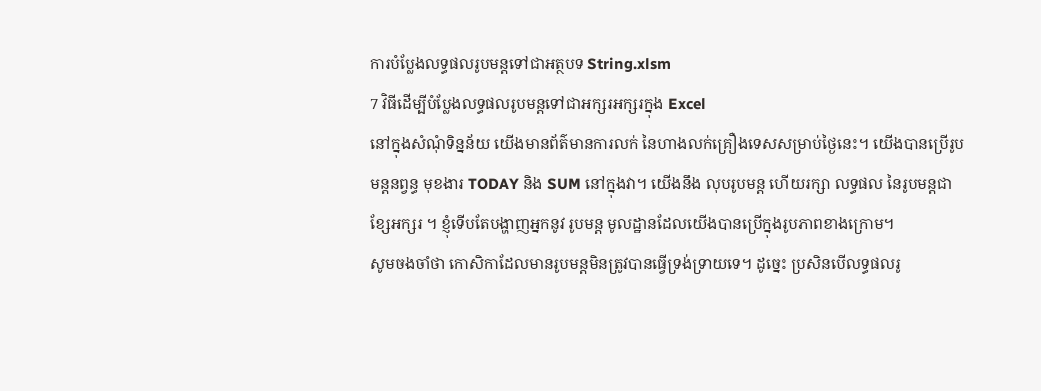ការបំប្លែងលទ្ធផលរូបមន្តទៅជាអត្ថបទ String.xlsm
7 វិធីដើម្បីបំប្លែងលទ្ធផលរូបមន្តទៅជាអក្សរអក្សរក្នុង Excel
នៅក្នុងសំណុំទិន្នន័យ យើងមានព័ត៌មានការលក់ នៃហាងលក់គ្រឿងទេសសម្រាប់ថ្ងៃនេះ។ យើងបានប្រើរូបមន្តនព្វន្ធ មុខងារ TODAY និង SUM នៅក្នុងវា។ យើងនឹង លុបរូបមន្ត ហើយរក្សា លទ្ធផល នៃរូបមន្តជា ខ្សែអក្សរ ។ ខ្ញុំទើបតែបង្ហាញអ្នកនូវ រូបមន្ត មូលដ្ឋានដែលយើងបានប្រើក្នុងរូបភាពខាងក្រោម។
សូមចងចាំថា កោសិកាដែលមានរូបមន្តមិនត្រូវបានធ្វើទ្រង់ទ្រាយទេ។ ដូច្នេះ ប្រសិនបើលទ្ធផលរូ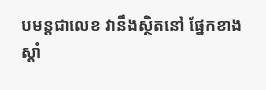បមន្តជាលេខ វានឹងស្ថិតនៅ ផ្នែកខាងស្តាំ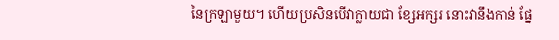នៃក្រឡាមួយ។ ហើយប្រសិនបើវាក្លាយជា ខ្សែអក្សរ នោះវានឹងកាន់ ផ្នែ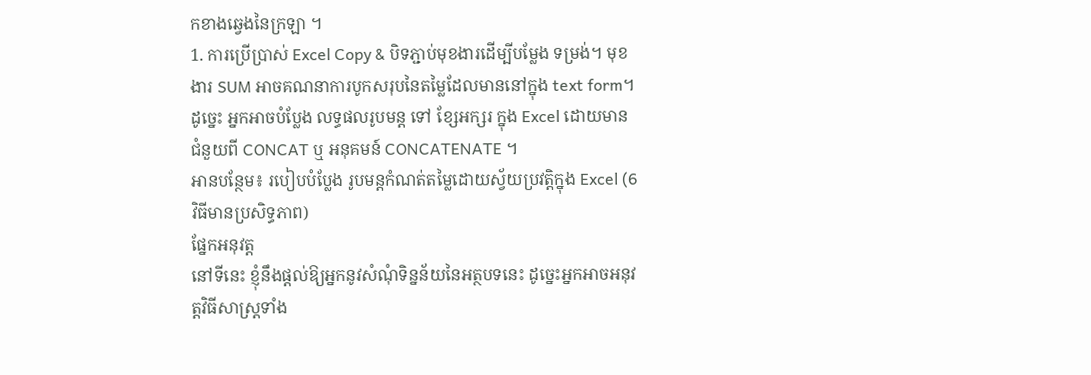កខាងឆ្វេងនៃក្រឡា ។
1. ការប្រើប្រាស់ Excel Copy & បិទភ្ជាប់មុខងារដើម្បីបម្លែង ទម្រង់។ មុខងារ SUM អាចគណនាការបូកសរុបនៃតម្លៃដែលមាននៅក្នុង text form។
ដូច្នេះ អ្នកអាចបំប្លែង លទ្ធផលរូបមន្ត ទៅ ខ្សែអក្សរ ក្នុង Excel ដោយមានជំនួយពី CONCAT ឬ អនុគមន៍ CONCATENATE ។
អានបន្ថែម៖ របៀបបំប្លែង រូបមន្តកំណត់តម្លៃដោយស្វ័យប្រវត្តិក្នុង Excel (6 វិធីមានប្រសិទ្ធភាព)
ផ្នែកអនុវត្ត
នៅទីនេះ ខ្ញុំនឹងផ្តល់ឱ្យអ្នកនូវសំណុំទិន្នន័យនៃអត្ថបទនេះ ដូច្នេះអ្នកអាចអនុវត្តវិធីសាស្រ្តទាំង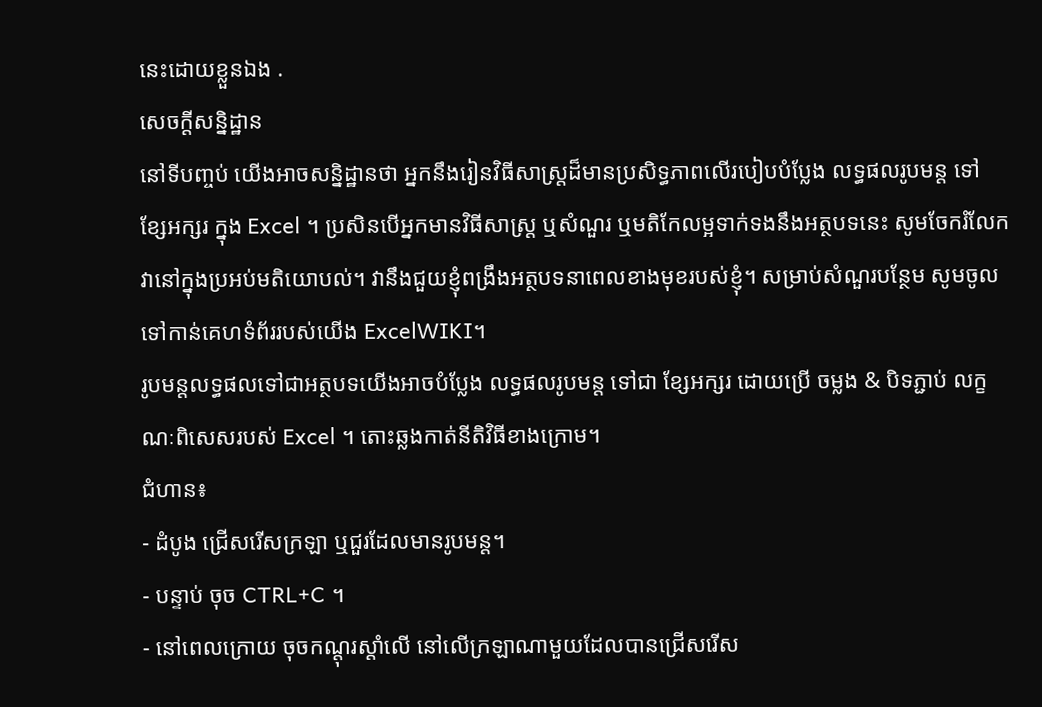នេះដោយខ្លួនឯង .
សេចក្តីសន្និដ្ឋាន
នៅទីបញ្ចប់ យើងអាចសន្និដ្ឋានថា អ្នកនឹងរៀនវិធីសាស្រ្តដ៏មានប្រសិទ្ធភាពលើរបៀបបំប្លែង លទ្ធផលរូបមន្ត ទៅ ខ្សែអក្សរ ក្នុង Excel ។ ប្រសិនបើអ្នកមានវិធីសាស្រ្ត ឬសំណួរ ឬមតិកែលម្អទាក់ទងនឹងអត្ថបទនេះ សូមចែករំលែកវានៅក្នុងប្រអប់មតិយោបល់។ វានឹងជួយខ្ញុំពង្រឹងអត្ថបទនាពេលខាងមុខរបស់ខ្ញុំ។ សម្រាប់សំណួរបន្ថែម សូមចូលទៅកាន់គេហទំព័ររបស់យើង ExcelWIKI។
រូបមន្តលទ្ធផលទៅជាអត្ថបទយើងអាចបំប្លែង លទ្ធផលរូបមន្ត ទៅជា ខ្សែអក្សរ ដោយប្រើ ចម្លង & បិទភ្ជាប់ លក្ខណៈពិសេសរបស់ Excel ។ តោះឆ្លងកាត់នីតិវិធីខាងក្រោម។
ជំហាន៖
- ដំបូង ជ្រើសរើសក្រឡា ឬជួរដែលមានរូបមន្ត។
- បន្ទាប់ ចុច CTRL+C ។
- នៅពេលក្រោយ ចុចកណ្ដុរស្ដាំលើ នៅលើក្រឡាណាមួយដែលបានជ្រើសរើស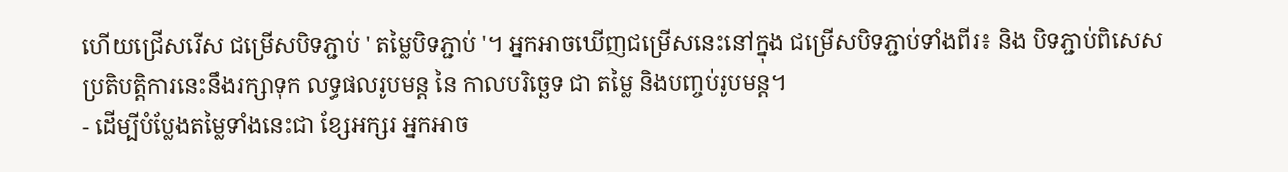ហើយជ្រើសរើស ជម្រើសបិទភ្ជាប់ ' តម្លៃបិទភ្ជាប់ '។ អ្នកអាចឃើញជម្រើសនេះនៅក្នុង ជម្រើសបិទភ្ជាប់ទាំងពីរ៖ និង បិទភ្ជាប់ពិសេស
ប្រតិបត្តិការនេះនឹងរក្សាទុក លទ្ធផលរូបមន្ត នៃ កាលបរិច្ឆេទ ជា តម្លៃ និងបញ្ចប់រូបមន្ត។
- ដើម្បីបំប្លែងតម្លៃទាំងនេះជា ខ្សែអក្សរ អ្នកអាច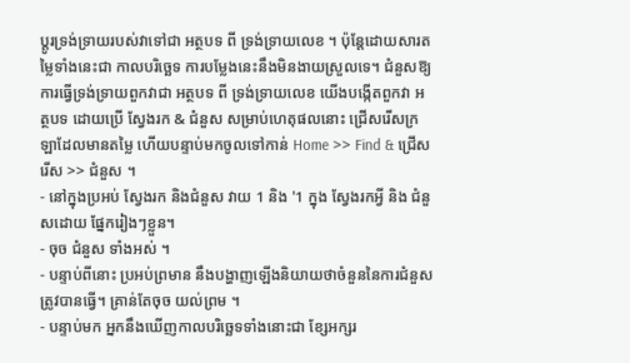ប្តូរទ្រង់ទ្រាយរបស់វាទៅជា អត្ថបទ ពី ទ្រង់ទ្រាយលេខ ។ ប៉ុន្តែដោយសារតម្លៃទាំងនេះជា កាលបរិច្ឆេទ ការបម្លែងនេះនឹងមិនងាយស្រួលទេ។ ជំនួសឱ្យការធ្វើទ្រង់ទ្រាយពួកវាជា អត្ថបទ ពី ទ្រង់ទ្រាយលេខ យើងបង្កើតពួកវា អត្ថបទ ដោយប្រើ ស្វែងរក & ជំនួស សម្រាប់ហេតុផលនោះ ជ្រើសរើសក្រឡាដែលមានតម្លៃ ហើយបន្ទាប់មកចូលទៅកាន់ Home >> Find & ជ្រើសរើស >> ជំនួស ។
- នៅក្នុងប្រអប់ ស្វែងរក និងជំនួស វាយ 1 និង '1 ក្នុង ស្វែងរកអ្វី និង ជំនួសដោយ ផ្នែករៀងៗខ្លួន។
- ចុច ជំនួស ទាំងអស់ ។
- បន្ទាប់ពីនោះ ប្រអប់ព្រមាន នឹងបង្ហាញឡើងនិយាយថាចំនួននៃការជំនួសត្រូវបានធ្វើ។ គ្រាន់តែចុច យល់ព្រម ។
- បន្ទាប់មក អ្នកនឹងឃើញកាលបរិច្ឆេទទាំងនោះជា ខ្សែអក្សរ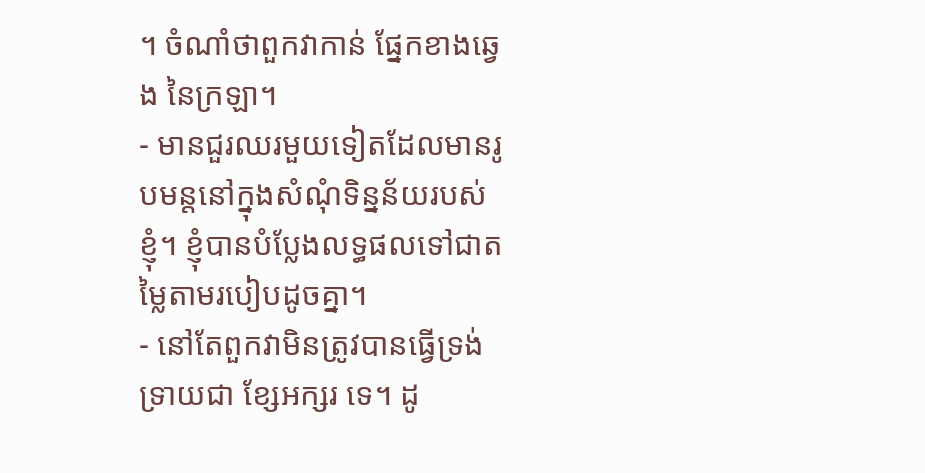។ ចំណាំថាពួកវាកាន់ ផ្នែកខាងឆ្វេង នៃក្រឡា។
- មានជួរឈរមួយទៀតដែលមានរូបមន្តនៅក្នុងសំណុំទិន្នន័យរបស់ខ្ញុំ។ ខ្ញុំបានបំប្លែងលទ្ធផលទៅជាតម្លៃតាមរបៀបដូចគ្នា។
- នៅតែពួកវាមិនត្រូវបានធ្វើទ្រង់ទ្រាយជា ខ្សែអក្សរ ទេ។ ដូ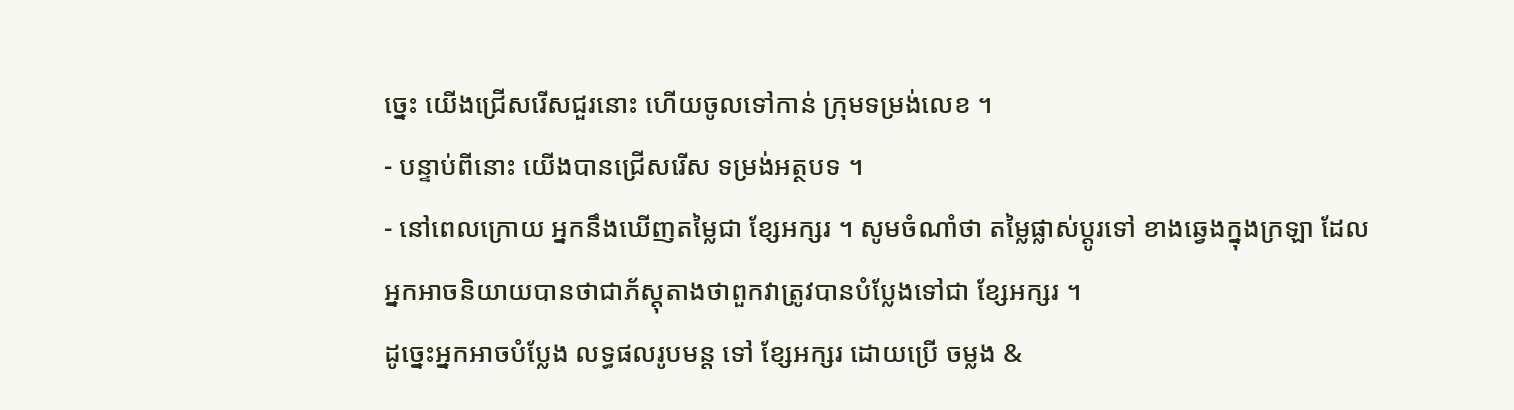ច្នេះ យើងជ្រើសរើសជួរនោះ ហើយចូលទៅកាន់ ក្រុមទម្រង់លេខ ។
- បន្ទាប់ពីនោះ យើងបានជ្រើសរើស ទម្រង់អត្ថបទ ។
- នៅពេលក្រោយ អ្នកនឹងឃើញតម្លៃជា ខ្សែអក្សរ ។ សូមចំណាំថា តម្លៃផ្លាស់ប្តូរទៅ ខាងឆ្វេងក្នុងក្រឡា ដែលអ្នកអាចនិយាយបានថាជាភ័ស្តុតាងថាពួកវាត្រូវបានបំប្លែងទៅជា ខ្សែអក្សរ ។
ដូច្នេះអ្នកអាចបំប្លែង លទ្ធផលរូបមន្ត ទៅ ខ្សែអក្សរ ដោយប្រើ ចម្លង &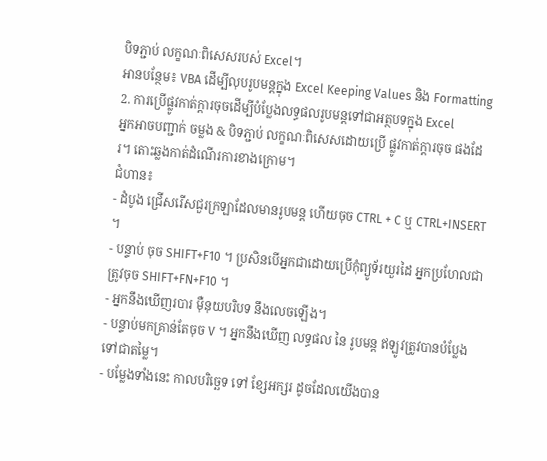បិទភ្ជាប់ លក្ខណៈពិសេសរបស់ Excel។
អានបន្ថែម៖ VBA ដើម្បីលុបរូបមន្តក្នុង Excel Keeping Values និង Formatting
2. ការប្រើផ្លូវកាត់ក្ដារចុចដើម្បីបំប្លែងលទ្ធផលរូបមន្តទៅជាអត្ថបទក្នុង Excel
អ្នកអាចបញ្ជាក់ ចម្លង & បិទភ្ជាប់ លក្ខណៈពិសេសដោយប្រើ ផ្លូវកាត់ក្តារចុច ផងដែរ។ តោះឆ្លងកាត់ដំណើរការខាងក្រោម។
ជំហាន៖
- ដំបូង ជ្រើសរើសជួរក្រឡាដែលមានរូបមន្ត ហើយចុច CTRL + C ឬ CTRL+INSERT ។
- បន្ទាប់ ចុច SHIFT+F10 ។ ប្រសិនបើអ្នកជាដោយប្រើកុំព្យូទ័រយួរដៃ អ្នកប្រហែលជាត្រូវចុច SHIFT+FN+F10 ។
- អ្នកនឹងឃើញរបារ ម៉ឺនុយបរិបទ នឹងលេចឡើង។
- បន្ទាប់មកគ្រាន់តែចុច V ។ អ្នកនឹងឃើញ លទ្ធផល នៃ រូបមន្ត ឥឡូវត្រូវបានបំប្លែងទៅជាតម្លៃ។
- បម្លែងទាំងនេះ កាលបរិច្ឆេទ ទៅ ខ្សែអក្សរ ដូចដែលយើងបាន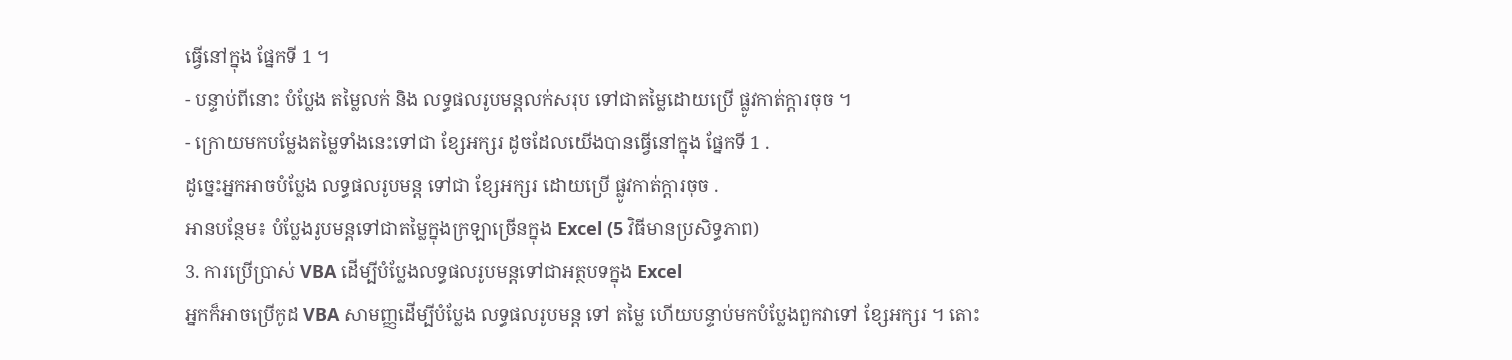ធ្វើនៅក្នុង ផ្នែកទី 1 ។
- បន្ទាប់ពីនោះ បំប្លែង តម្លៃលក់ និង លទ្ធផលរូបមន្តលក់សរុប ទៅជាតម្លៃដោយប្រើ ផ្លូវកាត់ក្តារចុច ។
- ក្រោយមកបម្លែងតម្លៃទាំងនេះទៅជា ខ្សែអក្សរ ដូចដែលយើងបានធ្វើនៅក្នុង ផ្នែកទី 1 .
ដូច្នេះអ្នកអាចបំប្លែង លទ្ធផលរូបមន្ត ទៅជា ខ្សែអក្សរ ដោយប្រើ ផ្លូវកាត់ក្តារចុច .
អានបន្ថែម៖ បំប្លែងរូបមន្តទៅជាតម្លៃក្នុងក្រឡាច្រើនក្នុង Excel (5 វិធីមានប្រសិទ្ធភាព)
3. ការប្រើប្រាស់ VBA ដើម្បីបំប្លែងលទ្ធផលរូបមន្តទៅជាអត្ថបទក្នុង Excel
អ្នកក៏អាចប្រើកូដ VBA សាមញ្ញដើម្បីបំប្លែង លទ្ធផលរូបមន្ត ទៅ តម្លៃ ហើយបន្ទាប់មកបំប្លែងពួកវាទៅ ខ្សែអក្សរ ។ តោះ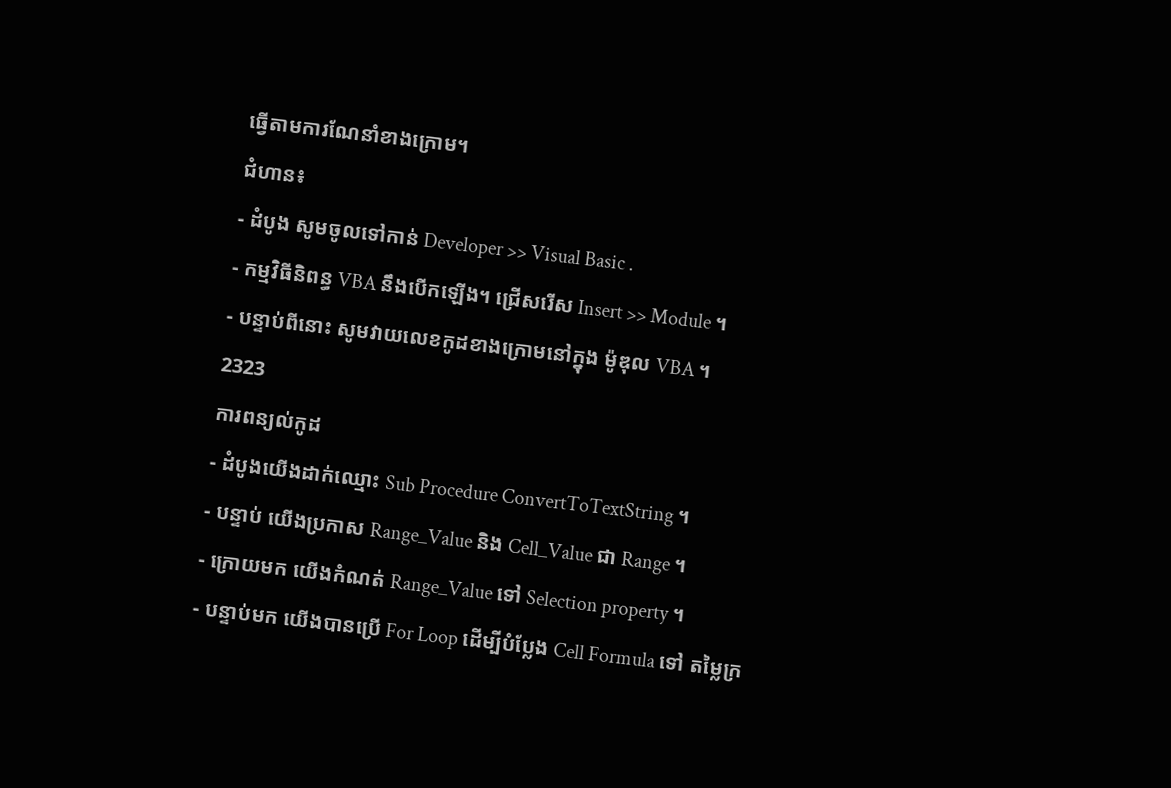ធ្វើតាមការណែនាំខាងក្រោម។
ជំហាន៖
- ដំបូង សូមចូលទៅកាន់ Developer >> Visual Basic .
- កម្មវិធីនិពន្ធ VBA នឹងបើកឡើង។ ជ្រើសរើស Insert >> Module ។
- បន្ទាប់ពីនោះ សូមវាយលេខកូដខាងក្រោមនៅក្នុង ម៉ូឌុល VBA ។
2323
ការពន្យល់កូដ
- ដំបូងយើងដាក់ឈ្មោះ Sub Procedure ConvertToTextString ។
- បន្ទាប់ យើងប្រកាស Range_Value និង Cell_Value ជា Range ។
- ក្រោយមក យើងកំណត់ Range_Value ទៅ Selection property ។
- បន្ទាប់មក យើងបានប្រើ For Loop ដើម្បីបំប្លែង Cell Formula ទៅ តម្លៃក្រ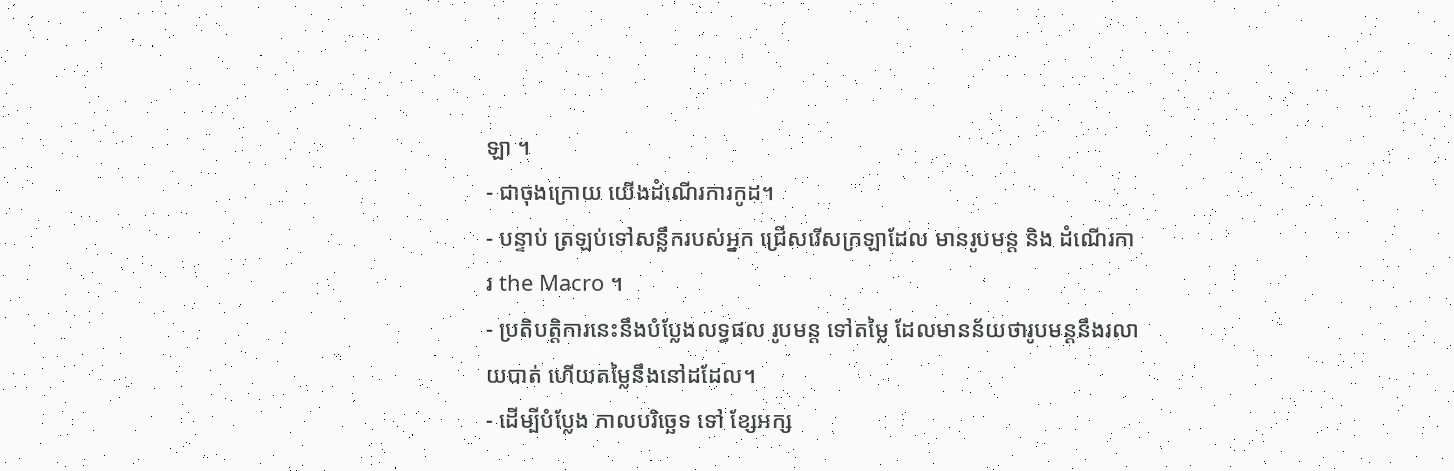ឡា ។
- ជាចុងក្រោយ យើងដំណើរការកូដ។
- បន្ទាប់ ត្រឡប់ទៅសន្លឹករបស់អ្នក ជ្រើសរើសក្រឡាដែល មានរូបមន្ត និង ដំណើរការ the Macro ។
- ប្រតិបត្តិការនេះនឹងបំប្លែងលទ្ធផល រូបមន្ត ទៅតម្លៃ ដែលមានន័យថារូបមន្តនឹងរលាយបាត់ ហើយតម្លៃនឹងនៅដដែល។
- ដើម្បីបំប្លែង កាលបរិច្ឆេទ ទៅ ខ្សែអក្ស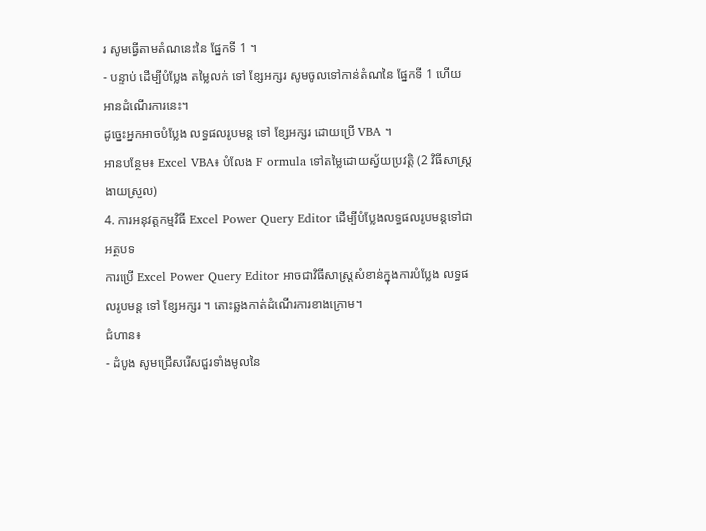រ សូមធ្វើតាមតំណនេះនៃ ផ្នែកទី 1 ។
- បន្ទាប់ ដើម្បីបំប្លែង តម្លៃលក់ ទៅ ខ្សែអក្សរ សូមចូលទៅកាន់តំណនៃ ផ្នែកទី 1 ហើយអានដំណើរការនេះ។
ដូច្នេះអ្នកអាចបំប្លែង លទ្ធផលរូបមន្ត ទៅ ខ្សែអក្សរ ដោយប្រើ VBA ។
អានបន្ថែម៖ Excel VBA៖ បំលែង F ormula ទៅតម្លៃដោយស្វ័យប្រវត្តិ (2 វិធីសាស្រ្តងាយស្រួល)
4. ការអនុវត្តកម្មវិធី Excel Power Query Editor ដើម្បីបំប្លែងលទ្ធផលរូបមន្តទៅជាអត្ថបទ
ការប្រើ Excel Power Query Editor អាចជាវិធីសាស្ត្រសំខាន់ក្នុងការបំប្លែង លទ្ធផលរូបមន្ត ទៅ ខ្សែអក្សរ ។ តោះឆ្លងកាត់ដំណើរការខាងក្រោម។
ជំហាន៖
- ដំបូង សូមជ្រើសរើសជួរទាំងមូលនៃ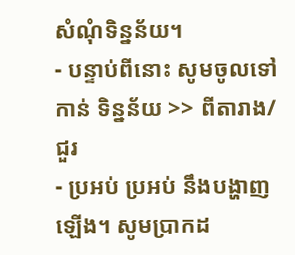សំណុំទិន្នន័យ។
- បន្ទាប់ពីនោះ សូមចូលទៅកាន់ ទិន្នន័យ >> ពីតារាង/ជួរ
- ប្រអប់ ប្រអប់ នឹងបង្ហាញឡើង។ សូមប្រាកដ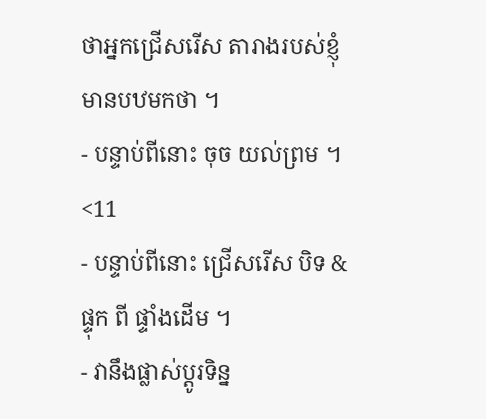ថាអ្នកជ្រើសរើស តារាងរបស់ខ្ញុំមានបឋមកថា ។
- បន្ទាប់ពីនោះ ចុច យល់ព្រម ។
<11
- បន្ទាប់ពីនោះ ជ្រើសរើស បិទ & ផ្ទុក ពី ផ្ទាំងដើម ។
- វានឹងផ្លាស់ប្តូរទិន្ន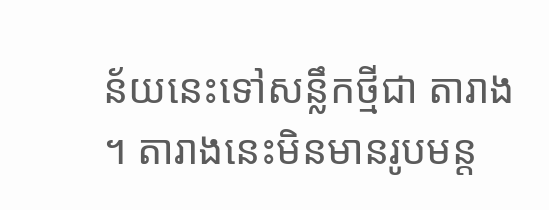ន័យនេះទៅសន្លឹកថ្មីជា តារាង ។ តារាងនេះមិនមានរូបមន្ត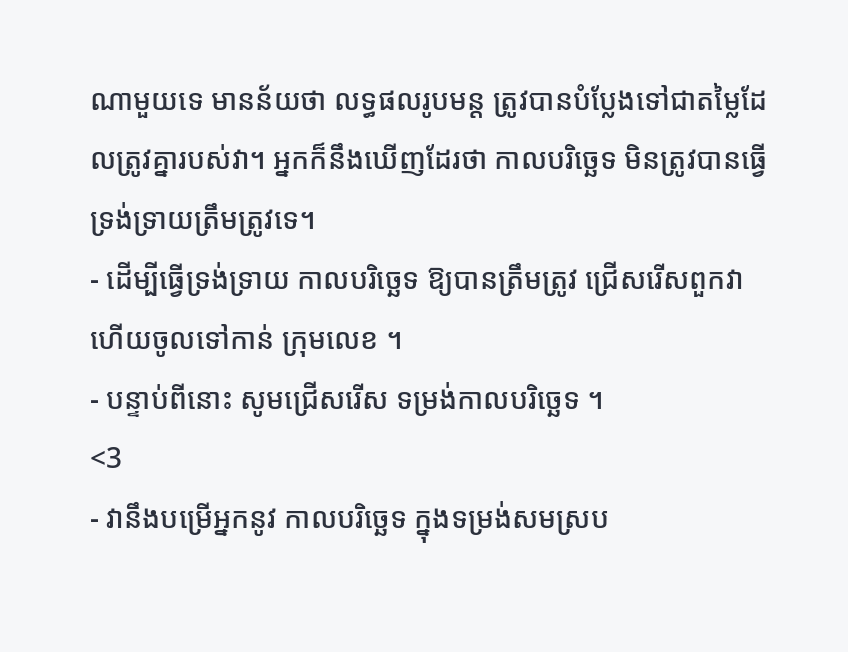ណាមួយទេ មានន័យថា លទ្ធផលរូបមន្ត ត្រូវបានបំប្លែងទៅជាតម្លៃដែលត្រូវគ្នារបស់វា។ អ្នកក៏នឹងឃើញដែរថា កាលបរិច្ឆេទ មិនត្រូវបានធ្វើទ្រង់ទ្រាយត្រឹមត្រូវទេ។
- ដើម្បីធ្វើទ្រង់ទ្រាយ កាលបរិច្ឆេទ ឱ្យបានត្រឹមត្រូវ ជ្រើសរើសពួកវា ហើយចូលទៅកាន់ ក្រុមលេខ ។
- បន្ទាប់ពីនោះ សូមជ្រើសរើស ទម្រង់កាលបរិច្ឆេទ ។
<3
- វានឹងបម្រើអ្នកនូវ កាលបរិច្ឆេទ ក្នុងទម្រង់សមស្រប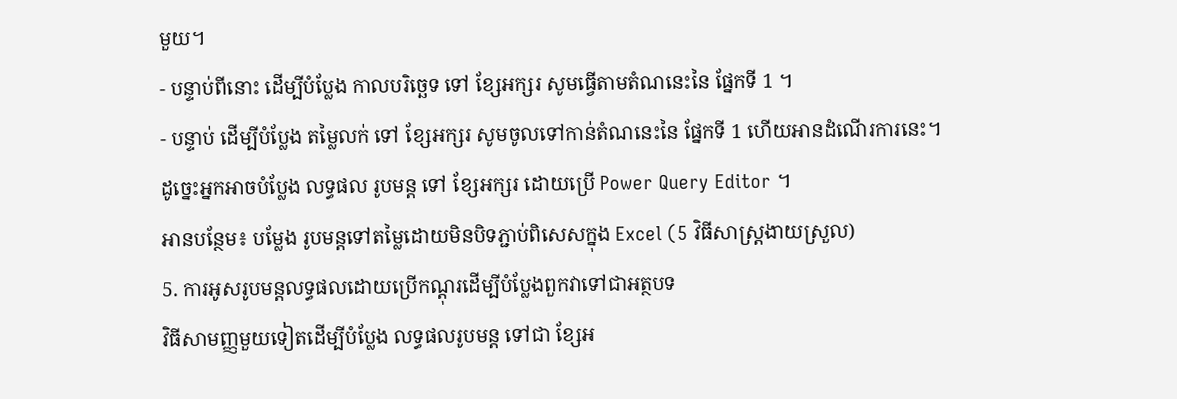មួយ។
- បន្ទាប់ពីនោះ ដើម្បីបំប្លែង កាលបរិច្ឆេទ ទៅ ខ្សែអក្សរ សូមធ្វើតាមតំណនេះនៃ ផ្នែកទី 1 ។
- បន្ទាប់ ដើម្បីបំប្លែង តម្លៃលក់ ទៅ ខ្សែអក្សរ សូមចូលទៅកាន់តំណនេះនៃ ផ្នែកទី 1 ហើយអានដំណើរការនេះ។
ដូច្នេះអ្នកអាចបំប្លែង លទ្ធផល រូបមន្ត ទៅ ខ្សែអក្សរ ដោយប្រើ Power Query Editor ។
អានបន្ថែម៖ បម្លែង រូបមន្តទៅតម្លៃដោយមិនបិទភ្ជាប់ពិសេសក្នុង Excel (5 វិធីសាស្រ្តងាយស្រួល)
5. ការអូសរូបមន្តលទ្ធផលដោយប្រើកណ្ដុរដើម្បីបំប្លែងពួកវាទៅជាអត្ថបទ
វិធីសាមញ្ញមួយទៀតដើម្បីបំប្លែង លទ្ធផលរូបមន្ត ទៅជា ខ្សែអ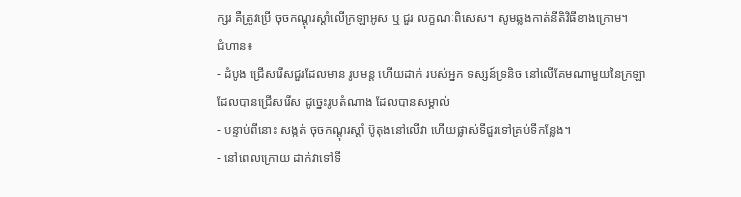ក្សរ គឺត្រូវប្រើ ចុចកណ្ដុរស្ដាំលើក្រឡាអូស ឬ ជួរ លក្ខណៈពិសេស។ សូមឆ្លងកាត់នីតិវិធីខាងក្រោម។
ជំហាន៖
- ដំបូង ជ្រើសរើសជួរដែលមាន រូបមន្ត ហើយដាក់ របស់អ្នក ទស្សន៍ទ្រនិច នៅលើគែមណាមួយនៃក្រឡាដែលបានជ្រើសរើស ដូច្នេះរូបតំណាង ដែលបានសម្គាល់
- បន្ទាប់ពីនោះ សង្កត់ ចុចកណ្ដុរស្ដាំ ប៊ូតុងនៅលើវា ហើយផ្លាស់ទីជួរទៅគ្រប់ទីកន្លែង។
- នៅពេលក្រោយ ដាក់វាទៅទី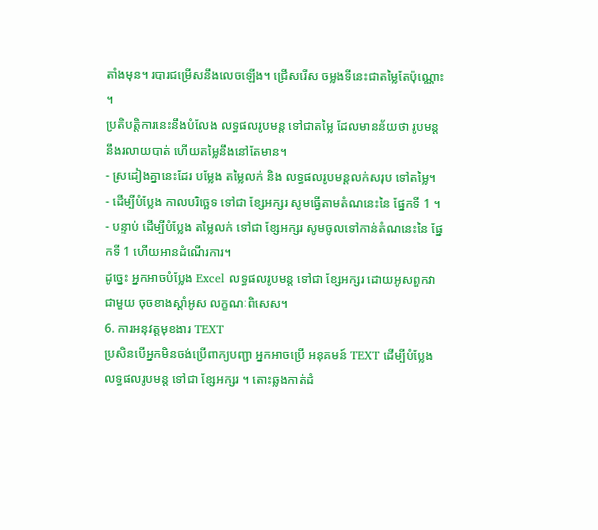តាំងមុន។ របារជម្រើសនឹងលេចឡើង។ ជ្រើសរើស ចម្លងទីនេះជាតម្លៃតែប៉ុណ្ណោះ ។
ប្រតិបត្តិការនេះនឹងបំលែង លទ្ធផលរូបមន្ត ទៅជាតម្លៃ ដែលមានន័យថា រូបមន្តនឹងរលាយបាត់ ហើយតម្លៃនឹងនៅតែមាន។
- ស្រដៀងគ្នានេះដែរ បម្លែង តម្លៃលក់ និង លទ្ធផលរូបមន្តលក់សរុប ទៅតម្លៃ។
- ដើម្បីបំប្លែង កាលបរិច្ឆេទ ទៅជា ខ្សែអក្សរ សូមធ្វើតាមតំណនេះនៃ ផ្នែកទី 1 ។
- បន្ទាប់ ដើម្បីបំប្លែង តម្លៃលក់ ទៅជា ខ្សែអក្សរ សូមចូលទៅកាន់តំណនេះនៃ ផ្នែកទី 1 ហើយអានដំណើរការ។
ដូច្នេះ អ្នកអាចបំប្លែង Excel លទ្ធផលរូបមន្ត ទៅជា ខ្សែអក្សរ ដោយអូសពួកវា ជាមួយ ចុចខាងស្តាំអូស លក្ខណៈពិសេស។
6. ការអនុវត្តមុខងារ TEXT
ប្រសិនបើអ្នកមិនចង់ប្រើពាក្យបញ្ជា អ្នកអាចប្រើ អនុគមន៍ TEXT ដើម្បីបំប្លែង លទ្ធផលរូបមន្ត ទៅជា ខ្សែអក្សរ ។ តោះឆ្លងកាត់ដំ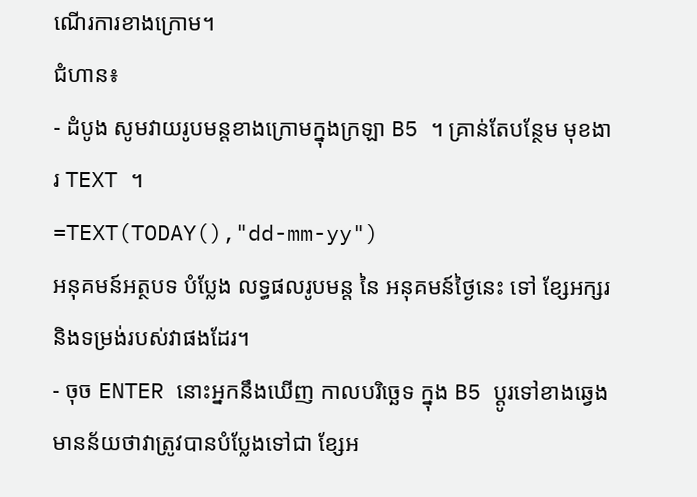ណើរការខាងក្រោម។
ជំហាន៖
- ដំបូង សូមវាយរូបមន្តខាងក្រោមក្នុងក្រឡា B5 ។ គ្រាន់តែបន្ថែម មុខងារ TEXT ។
=TEXT(TODAY(),"dd-mm-yy")
អនុគមន៍អត្ថបទ បំប្លែង លទ្ធផលរូបមន្ត នៃ អនុគមន៍ថ្ងៃនេះ ទៅ ខ្សែអក្សរ និងទម្រង់របស់វាផងដែរ។
- ចុច ENTER នោះអ្នកនឹងឃើញ កាលបរិច្ឆេទ ក្នុង B5 ប្តូរទៅខាងឆ្វេង មានន័យថាវាត្រូវបានបំប្លែងទៅជា ខ្សែអ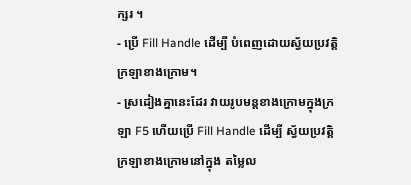ក្សរ ។
- ប្រើ Fill Handle ដើម្បី បំពេញដោយស្វ័យប្រវត្តិ ក្រឡាខាងក្រោម។
- ស្រដៀងគ្នានេះដែរ វាយរូបមន្តខាងក្រោមក្នុងក្រឡា F5 ហើយប្រើ Fill Handle ដើម្បី ស្វ័យប្រវត្តិ ក្រឡាខាងក្រោមនៅក្នុង តម្លៃល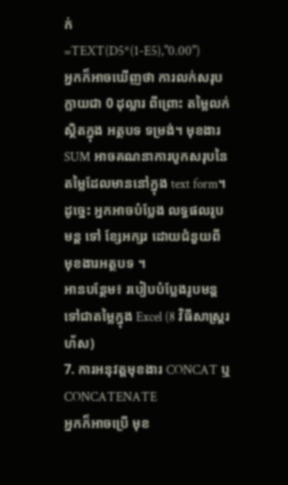ក់
=TEXT(D5*(1-E5),"0.00")
អ្នកក៏អាចឃើញថា ការលក់សរុប ក្លាយជា 0 ដុល្លារ ពីព្រោះ តម្លៃលក់ ស្ថិតក្នុង អត្ថបទ ទម្រង់។ មុខងារ SUM អាចគណនាការបូកសរុបនៃតម្លៃដែលមាននៅក្នុង text form។
ដូច្នេះ អ្នកអាចបំប្លែង លទ្ធផលរូបមន្ត ទៅ ខ្សែអក្សរ ដោយជំនួយពី មុខងារអត្ថបទ ។
អានបន្ថែម៖ របៀបបំប្លែងរូបមន្តទៅជាតម្លៃក្នុង Excel (8 វិធីសាស្ត្ររហ័ស)
7. ការអនុវត្តមុខងារ CONCAT ឬ CONCATENATE
អ្នកក៏អាចប្រើ មុខ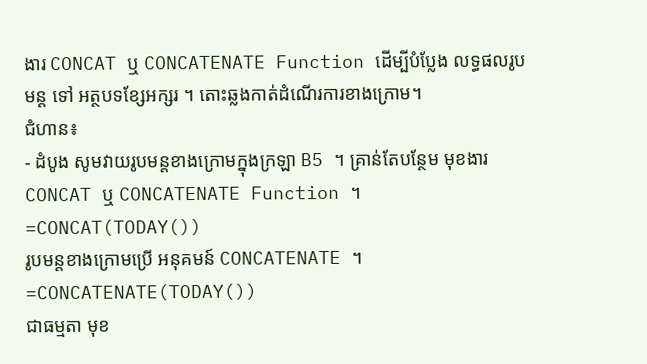ងារ CONCAT ឬ CONCATENATE Function ដើម្បីបំប្លែង លទ្ធផលរូបមន្ត ទៅ អត្ថបទខ្សែអក្សរ ។ តោះឆ្លងកាត់ដំណើរការខាងក្រោម។
ជំហាន៖
- ដំបូង សូមវាយរូបមន្តខាងក្រោមក្នុងក្រឡា B5 ។ គ្រាន់តែបន្ថែម មុខងារ CONCAT ឬ CONCATENATE Function ។
=CONCAT(TODAY())
រូបមន្តខាងក្រោមប្រើ អនុគមន៍ CONCATENATE ។
=CONCATENATE(TODAY())
ជាធម្មតា មុខ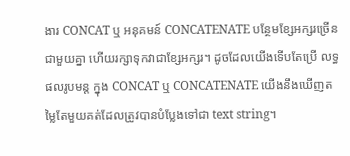ងារ CONCAT ឬ អនុគមន៍ CONCATENATE បន្ថែមខ្សែអក្សរច្រើនជាមួយគ្នា ហើយរក្សាទុកវាជាខ្សែអក្សរ។ ដូចដែលយើងទើបតែប្រើ លទ្ធផលរូបមន្ត ក្នុង CONCAT ឬ CONCATENATE យើងនឹងឃើញតម្លៃតែមួយគត់ដែលត្រូវបានបំប្លែងទៅជា text string។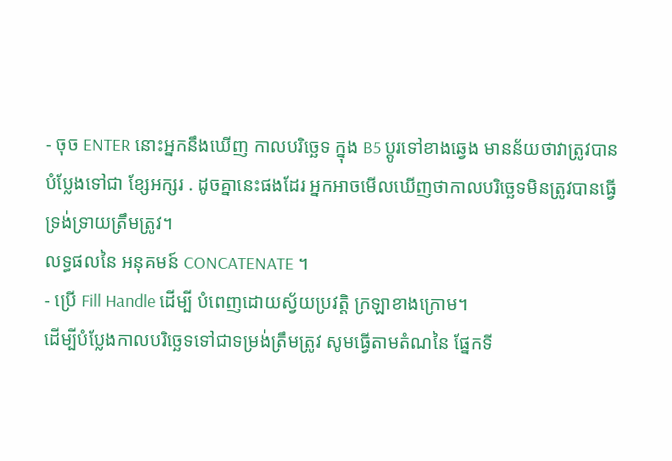- ចុច ENTER នោះអ្នកនឹងឃើញ កាលបរិច្ឆេទ ក្នុង B5 ប្តូរទៅខាងឆ្វេង មានន័យថាវាត្រូវបានបំប្លែងទៅជា ខ្សែអក្សរ . ដូចគ្នានេះផងដែរ អ្នកអាចមើលឃើញថាកាលបរិច្ឆេទមិនត្រូវបានធ្វើទ្រង់ទ្រាយត្រឹមត្រូវ។
លទ្ធផលនៃ អនុគមន៍ CONCATENATE ។
- ប្រើ Fill Handle ដើម្បី បំពេញដោយស្វ័យប្រវត្តិ ក្រឡាខាងក្រោម។
ដើម្បីបំប្លែងកាលបរិច្ឆេទទៅជាទម្រង់ត្រឹមត្រូវ សូមធ្វើតាមតំណនៃ ផ្នែកទី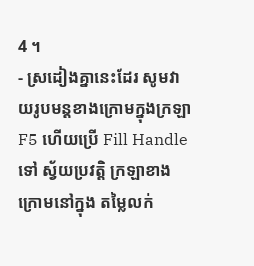4 ។
- ស្រដៀងគ្នានេះដែរ សូមវាយរូបមន្តខាងក្រោមក្នុងក្រឡា F5 ហើយប្រើ Fill Handle ទៅ ស្វ័យប្រវត្តិ ក្រឡាខាងក្រោមនៅក្នុង តម្លៃលក់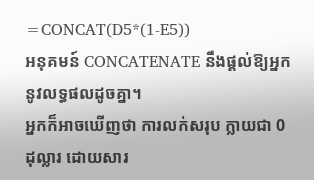=CONCAT(D5*(1-E5))
អនុគមន៍ CONCATENATE នឹងផ្តល់ឱ្យអ្នកនូវលទ្ធផលដូចគ្នា។
អ្នកក៏អាចឃើញថា ការលក់សរុប ក្លាយជា 0 ដុល្លារ ដោយសារ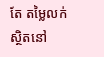តែ តម្លៃលក់ ស្ថិតនៅ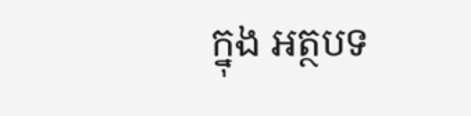ក្នុង អត្ថបទ